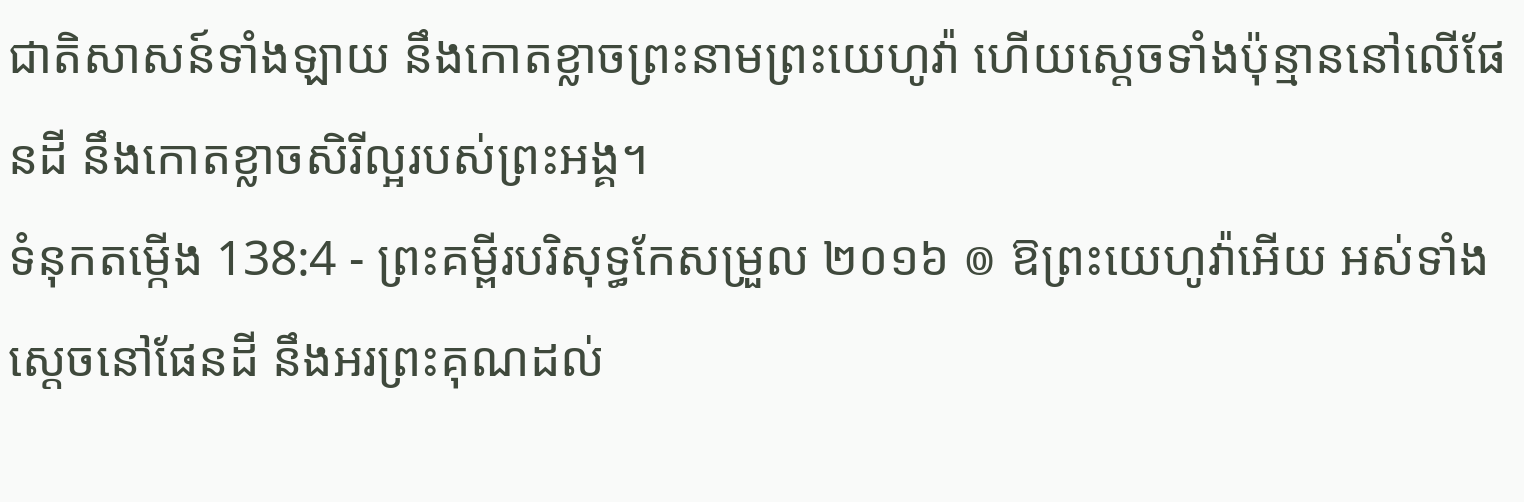ជាតិសាសន៍ទាំងឡាយ នឹងកោតខ្លាចព្រះនាមព្រះយេហូវ៉ា ហើយស្តេចទាំងប៉ុន្មាននៅលើផែនដី នឹងកោតខ្លាចសិរីល្អរបស់ព្រះអង្គ។
ទំនុកតម្កើង 138:4 - ព្រះគម្ពីរបរិសុទ្ធកែសម្រួល ២០១៦ ៙ ឱព្រះយេហូវ៉ាអើយ អស់ទាំងស្តេចនៅផែនដី នឹងអរព្រះគុណដល់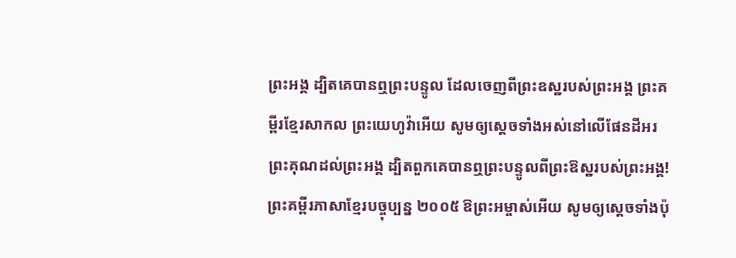ព្រះអង្គ ដ្បិតគេបានឮព្រះបន្ទូល ដែលចេញពីព្រះឧស្ឋរបស់ព្រះអង្គ ព្រះគម្ពីរខ្មែរសាកល ព្រះយេហូវ៉ាអើយ សូមឲ្យស្ដេចទាំងអស់នៅលើផែនដីអរព្រះគុណដល់ព្រះអង្គ ដ្បិតពួកគេបានឮព្រះបន្ទូលពីព្រះឱស្ឋរបស់ព្រះអង្គ! ព្រះគម្ពីរភាសាខ្មែរបច្ចុប្បន្ន ២០០៥ ឱព្រះអម្ចាស់អើយ សូមឲ្យស្ដេចទាំងប៉ុ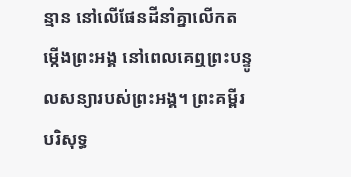ន្មាន នៅលើផែនដីនាំគ្នាលើកតម្កើងព្រះអង្គ នៅពេលគេឮព្រះបន្ទូលសន្យារបស់ព្រះអង្គ។ ព្រះគម្ពីរបរិសុទ្ធ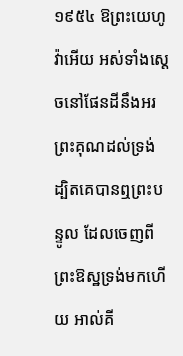១៩៥៤ ឱព្រះយេហូវ៉ាអើយ អស់ទាំងស្តេចនៅផែនដីនឹងអរ ព្រះគុណដល់ទ្រង់ ដ្បិតគេបានឮព្រះបន្ទូល ដែលចេញពីព្រះឱស្ឋទ្រង់មកហើយ អាល់គី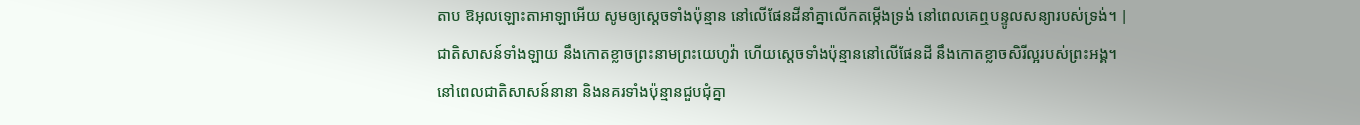តាប ឱអុលឡោះតាអាឡាអើយ សូមឲ្យស្ដេចទាំងប៉ុន្មាន នៅលើផែនដីនាំគ្នាលើកតម្កើងទ្រង់ នៅពេលគេឮបន្ទូលសន្យារបស់ទ្រង់។ |
ជាតិសាសន៍ទាំងឡាយ នឹងកោតខ្លាចព្រះនាមព្រះយេហូវ៉ា ហើយស្តេចទាំងប៉ុន្មាននៅលើផែនដី នឹងកោតខ្លាចសិរីល្អរបស់ព្រះអង្គ។
នៅពេលជាតិសាសន៍នានា និងនគរទាំងប៉ុន្មានជួបជុំគ្នា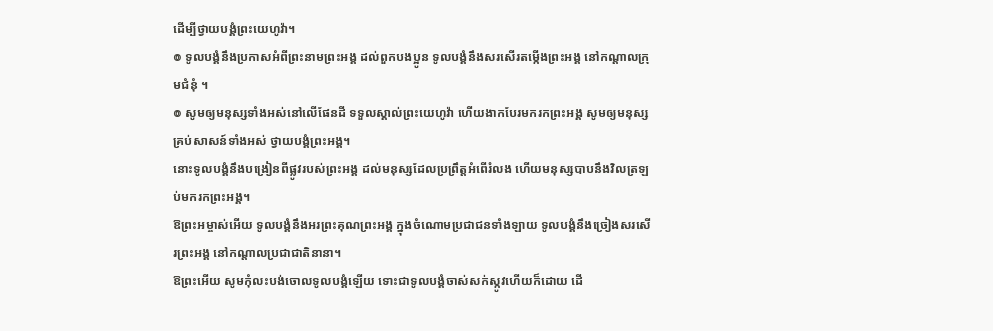ដើម្បីថ្វាយបង្គំព្រះយេហូវ៉ា។
៙ ទូលបង្គំនឹងប្រកាសអំពីព្រះនាមព្រះអង្គ ដល់ពួកបងប្អូន ទូលបង្គំនឹងសរសើរតម្កើងព្រះអង្គ នៅកណ្ដាលក្រុមជំនុំ ។
៙ សូមឲ្យមនុស្សទាំងអស់នៅលើផែនដី ទទួលស្គាល់ព្រះយេហូវ៉ា ហើយងាកបែរមករកព្រះអង្គ សូមឲ្យមនុស្សគ្រប់សាសន៍ទាំងអស់ ថ្វាយបង្គំព្រះអង្គ។
នោះទូលបង្គំនឹងបង្រៀនពីផ្លូវរបស់ព្រះអង្គ ដល់មនុស្សដែលប្រព្រឹត្តអំពើរំលង ហើយមនុស្សបាបនឹងវិលត្រឡប់មករកព្រះអង្គ។
ឱព្រះអម្ចាស់អើយ ទូលបង្គំនឹងអរព្រះគុណព្រះអង្គ ក្នុងចំណោមប្រជាជនទាំងឡាយ ទូលបង្គំនឹងច្រៀងសរសើរព្រះអង្គ នៅកណ្ដាលប្រជាជាតិនានា។
ឱព្រះអើយ សូមកុំលះបង់ចោលទូលបង្គំឡើយ ទោះជាទូលបង្គំចាស់សក់ស្កូវហើយក៏ដោយ ដើ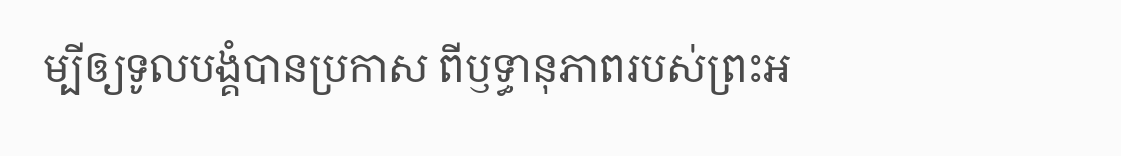ម្បីឲ្យទូលបង្គំបានប្រកាស ពីឫទ្ធានុភាពរបស់ព្រះអ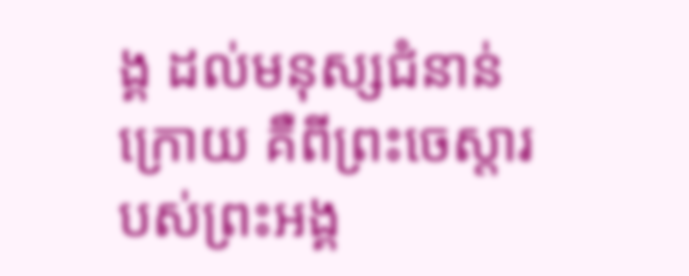ង្គ ដល់មនុស្សជំនាន់ក្រោយ គឺពីព្រះចេស្ដារបស់ព្រះអង្គ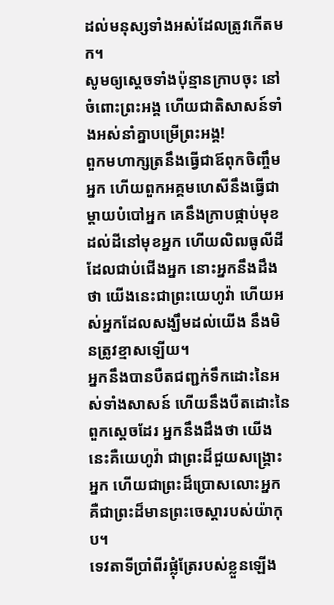ដល់មនុស្សទាំងអស់ដែលត្រូវកើតមក។
សូមឲ្យស្ដេចទាំងប៉ុន្មានក្រាបចុះ នៅចំពោះព្រះអង្គ ហើយជាតិសាសន៍ទាំងអស់នាំគ្នាបម្រើព្រះអង្គ!
ពួកមហាក្សត្រនឹងធ្វើជាឪពុកចិញ្ចឹមអ្នក ហើយពួកអគ្គមហេសីនឹងធ្វើជាម្តាយបំបៅអ្នក គេនឹងក្រាបផ្កាប់មុខដល់ដីនៅមុខអ្នក ហើយលិឍធូលីដីដែលជាប់ជើងអ្នក នោះអ្នកនឹងដឹងថា យើងនេះជាព្រះយេហូវ៉ា ហើយអស់អ្នកដែលសង្ឃឹមដល់យើង នឹងមិនត្រូវខ្មាសឡើយ។
អ្នកនឹងបានបឺតជញ្ជក់ទឹកដោះនៃអស់ទាំងសាសន៍ ហើយនឹងបឺតដោះនៃពួកស្តេចដែរ អ្នកនឹងដឹងថា យើងនេះគឺយេហូវ៉ា ជាព្រះដ៏ជួយសង្គ្រោះអ្នក ហើយជាព្រះដ៏ប្រោសលោះអ្នក គឺជាព្រះដ៏មានព្រះចេស្តារបស់យ៉ាកុប។
ទេវតាទីប្រាំពីរផ្លុំត្រែរបស់ខ្លួនឡើង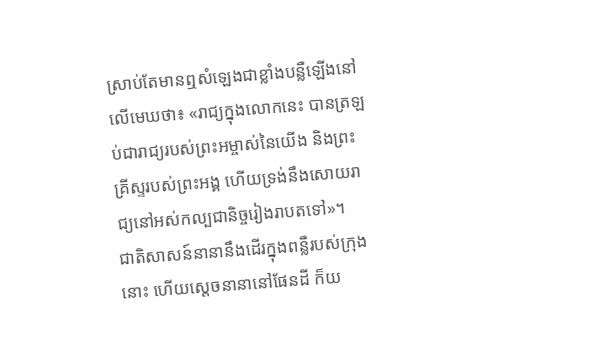ស្រាប់តែមានឮសំឡេងជាខ្លាំងបន្លឺឡើងនៅលើមេឃថា៖ «រាជ្យក្នុងលោកនេះ បានត្រឡប់ជារាជ្យរបស់ព្រះអម្ចាស់នៃយើង និងព្រះគ្រីស្ទរបស់ព្រះអង្គ ហើយទ្រង់នឹងសោយរាជ្យនៅអស់កល្បជានិច្ចរៀងរាបតទៅ»។
ជាតិសាសន៍នានានឹងដើរក្នុងពន្លឺរបស់ក្រុងនោះ ហើយស្តេចនានានៅផែនដី ក៏យ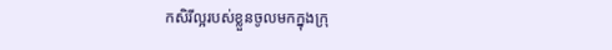កសិរីល្អរបស់ខ្លួនចូលមកក្នុងក្រុ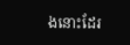ងនោះដែរ